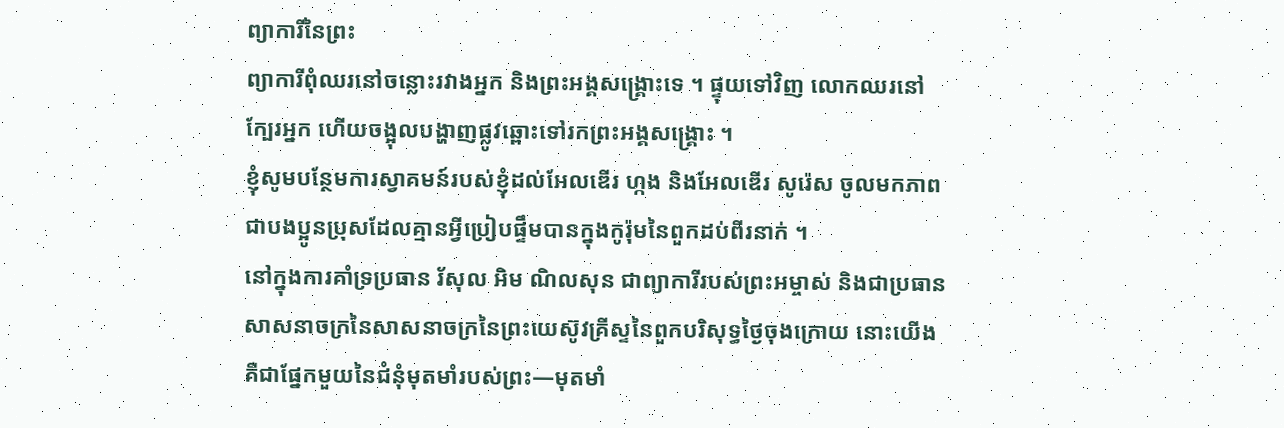ព្យាការីនៃព្រះ
ព្យាការីពុំឈរនៅចន្លោះរវាងអ្នក និងព្រះអង្គសង្គ្រោះទេ ។ ផ្ទុយទៅវិញ លោកឈរនៅក្បែរអ្នក ហើយចង្អុលបង្ហាញផ្លូវឆ្ពោះទៅរកព្រះអង្គសង្គ្រោះ ។
ខ្ញុំសូមបន្ថែមការស្វាគមន៍របស់ខ្ញុំដល់អែលឌើរ ហ្កង និងអែលឌើរ សូរ៉េស ចូលមកភាពជាបងប្អូនប្រុសដែលគ្មានអ្វីប្រៀបផ្ទឹមបានក្នុងកូរ៉ុមនៃពួកដប់ពីរនាក់ ។
នៅក្នុងការគាំទ្រប្រធាន រ័សុល អិម ណិលសុន ជាព្យាការីរបស់ព្រះអម្ចាស់ និងជាប្រធានសាសនាចក្រនៃសាសនាចក្រនៃព្រះយេស៊ូវគ្រីស្ទនៃពួកបរិសុទ្ធថ្ងៃចុងក្រោយ នោះយើងគឺជាផ្នែកមួយនៃជំនុំមុតមាំរបស់ព្រះ—មុតមាំ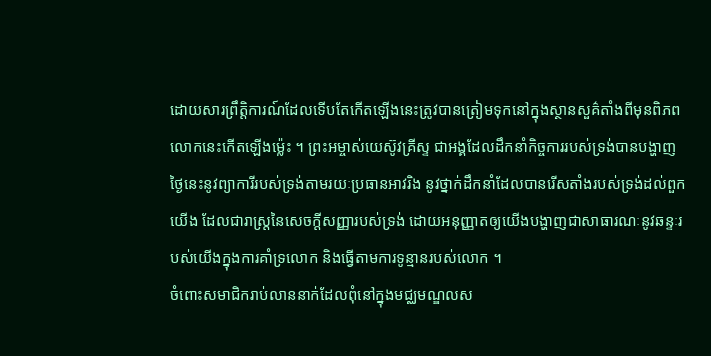ដោយសារព្រឹត្តិការណ៍ដែលទើបតែកើតឡើងនេះត្រូវបានត្រៀមទុកនៅក្នុងស្ថានសួគ៌តាំងពីមុនពិភពលោកនេះកើតឡើងម៉្លេះ ។ ព្រះអម្ចាស់យេស៊ូវគ្រីស្ទ ជាអង្គដែលដឹកនាំកិច្ចការរបស់ទ្រង់បានបង្ហាញថ្ងៃនេះនូវព្យាការីរបស់ទ្រង់តាមរយៈប្រធានអាវរិង នូវថ្នាក់ដឹកនាំដែលបានរើសតាំងរបស់ទ្រង់ដល់ពួកយើង ដែលជារាស្ត្រនៃសេចក្តីសញ្ញារបស់ទ្រង់ ដោយអនុញ្ញាតឲ្យយើងបង្ហាញជាសាធារណៈនូវឆន្ទៈរបស់យើងក្នុងការគាំទ្រលោក និងធ្វើតាមការទូន្មានរបស់លោក ។
ចំពោះសមាជិករាប់លាននាក់ដែលពុំនៅក្នុងមជ្ឈមណ្ឌលស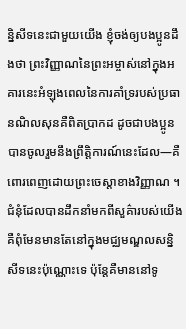ន្និសីទនេះជាមួយយើង ខ្ញុំចង់ឲ្យបងប្អូនដឹងថា ព្រះវិញ្ញាណនៃព្រះអម្ចាស់នៅក្នុងអគារនេះអំឡុងពេលនៃការគាំទ្ររបស់ប្រធានណិលសុនគឺពិតប្រាកដ ដូចជាបងប្អូនបានចូលរួមនឹងព្រឹត្តិការណ៍នេះដែល—គឺពោរពេញដោយព្រះចេស្តាខាងវិញ្ញាណ ។ ជំនុំដែលបានដឹកនាំមកពីសួគ៌ារបស់យើងគឺពុំមែនមានតែនៅក្នុងមជ្ឈមណ្ឌលសន្និសីទនេះប៉ុណ្ណោះទេ ប៉ុន្តែគឺមាននៅទូ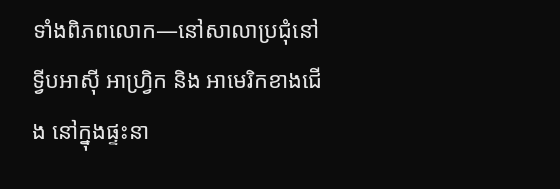ទាំងពិភពលោក—នៅសាលាប្រជុំនៅទ្វីបអាស៊ី អាហ្វ្រិក និង អាមេរិកខាងជើង នៅក្នុងផ្ទះនា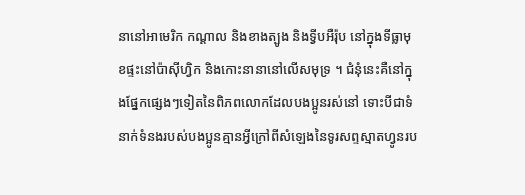នានៅអាមេរិក កណ្តាល និងខាងត្បូង និងទ្វីបអឺរ៉ុប នៅក្នុងទីធ្លាមុខផ្ទះនៅប៉ាស៊ីហ្វិក និងកោះនានានៅលើសមុទ្រ ។ ជំនុំនេះគឺនៅក្នុងផ្នែកផ្សេងៗទៀតនៃពិភពលោកដែលបងប្អូនរស់នៅ ទោះបីជាទំនាក់ទំនងរបស់បងប្អូនគ្មានអ្វីក្រៅពីសំឡេងនៃទូរសព្ទស្មាតហ្វូនរប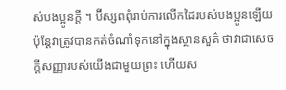ស់បងប្អូនក្តី ។ ប៊ីស្សពពុំរាប់ការលើកដៃរបស់បងប្អូនឡើយ ប៉ុន្តែវាត្រូវបានកត់ចំណាំទុកនៅក្នុងស្ថានសួគ៌ ថាវាជាសេចក្តីសញ្ញារបស់យើងជាមួយព្រះ ហើយស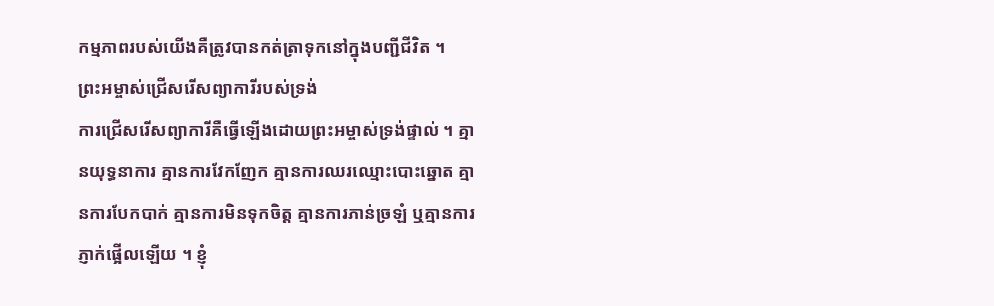កម្មភាពរបស់យើងគឺត្រូវបានកត់ត្រាទុកនៅក្នុងបញ្ជីជីវិត ។
ព្រះអម្ចាស់ជ្រើសរើសព្យាការីរបស់ទ្រង់
ការជ្រើសរើសព្យាការីគឺធ្វើឡើងដោយព្រះអម្ចាស់ទ្រង់ផ្ទាល់ ។ គ្មានយុទ្ធនាការ គ្មានការវែកញែក គ្មានការឈរឈ្មោះបោះឆ្នោត គ្មានការបែកបាក់ គ្មានការមិនទុកចិត្ត គ្មានការភាន់ច្រឡំ ឬគ្មានការភ្ញាក់ផ្អើលឡើយ ។ ខ្ញុំ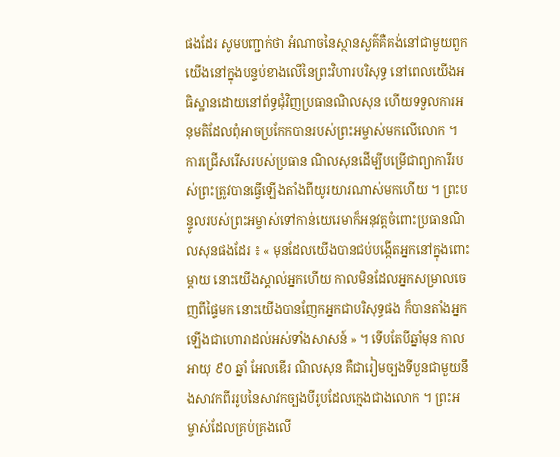ផងដែរ សូមបញ្ជាក់ថា អំណាចនៃស្ថានសួគ៌គឺគង់នៅជាមួយពួកយើងនៅក្នុងបន្ទប់ខាងលើនៃព្រះវិហារបរិសុទ្ធ នៅពេលយើងអធិស្ឋានដោយនៅព័ទ្ធជុំវិញប្រធានណិលសុន ហើយទទួលការអនុមតិដែលពុំអាចប្រកែកបានរបស់ព្រះអម្ចាស់មកលើលោក ។
ការជ្រើសរើសរបស់ប្រធាន ណិលសុនដើម្បីបម្រើជាព្យាការីរបស់ព្រះត្រូវបានធ្វើឡើងតាំងពីយូរយារណាស់មកហើយ ។ ព្រះបន្ទូលរបស់ព្រះអម្ចាស់ទៅកាន់យេរេមាក៏អនុវត្តចំពោះប្រធានណិលសុនផងដែរ ៖ « មុនដែលយើងបានជប់បង្កើតអ្នកនៅក្នុងពោះម្ដាយ នោះយើងស្គាល់អ្នកហើយ កាលមិនដែលអ្នកសម្រាលចេញពីផ្ទៃមក នោះយើងបានញែកអ្នកជាបរិសុទ្ធផង ក៏បានតាំងអ្នកឡើងជាហោរាដល់អស់ទាំងសាសន៍ » ។ ទើបតែបីឆ្នាំមុន កាលអាយុ ៩០ ឆ្នាំ អែលឌើរ ណិលសុន គឺជារៀមច្បងទីបួនជាមួយនឹងសាវកពីររូបនៃសាវកច្បងបីរូបដែលក្មេងជាងលោក ។ ព្រះអម្ចាស់ដែលគ្រប់គ្រងលើ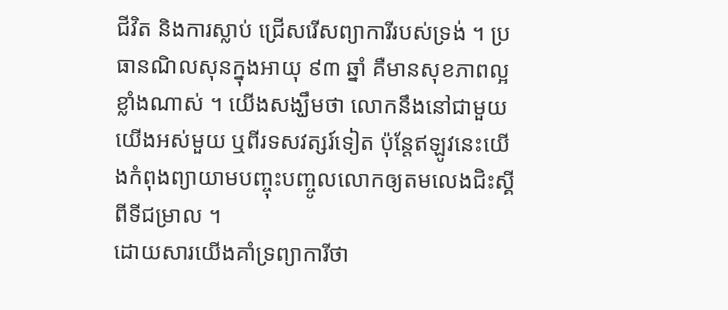ជីវិត និងការស្លាប់ ជ្រើសរើសព្យាការីរបស់ទ្រង់ ។ ប្រធានណិលសុនក្នុងអាយុ ៩៣ ឆ្នាំ គឺមានសុខភាពល្អខ្លាំងណាស់ ។ យើងសង្ឃឹមថា លោកនឹងនៅជាមួយយើងអស់មួយ ឬពីរទសវត្សរ៍ទៀត ប៉ុន្តែឥឡូវនេះយើងកំពុងព្យាយាមបញ្ចុះបញ្ចូលលោកឲ្យតមលេងជិះស្គីពីទីជម្រាល ។
ដោយសារយើងគាំទ្រព្យាការីថា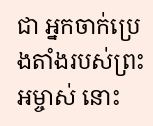ជា អ្នកចាក់ប្រេងតាំងរបស់ព្រះអម្ចាស់ នោះ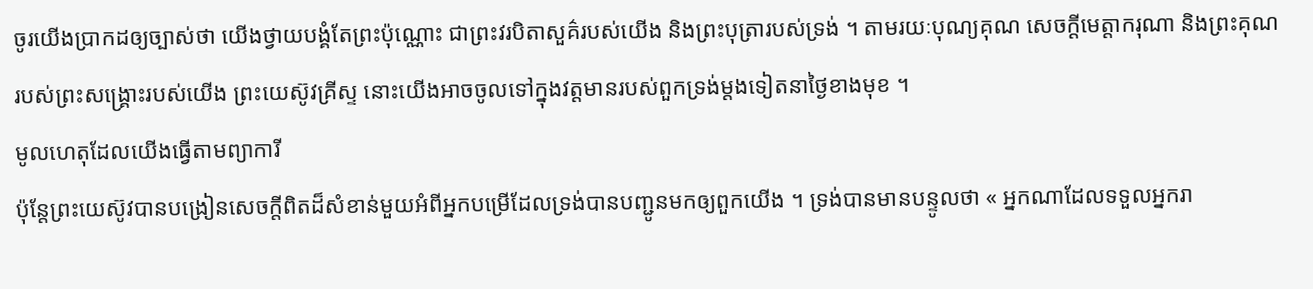ចូរយើងប្រាកដឲ្យច្បាស់ថា យើងថ្វាយបង្គំតែព្រះប៉ុណ្ណោះ ជាព្រះវរបិតាសួគ៌របស់យើង និងព្រះបុត្រារបស់ទ្រង់ ។ តាមរយៈបុណ្យគុណ សេចក្ដីមេត្តាករុណា និងព្រះគុណរបស់ព្រះសង្គ្រោះរបស់យើង ព្រះយេស៊ូវគ្រីស្ទ នោះយើងអាចចូលទៅក្នុងវត្តមានរបស់ពួកទ្រង់ម្តងទៀតនាថ្ងៃខាងមុខ ។
មូលហេតុដែលយើងធ្វើតាមព្យាការី
ប៉ុន្តែព្រះយេស៊ូវបានបង្រៀនសេចក្តីពិតដ៏សំខាន់មួយអំពីអ្នកបម្រើដែលទ្រង់បានបញ្ជូនមកឲ្យពួកយើង ។ ទ្រង់បានមានបន្ទូលថា « អ្នកណាដែលទទួលអ្នករា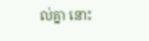ល់គ្នា នោះ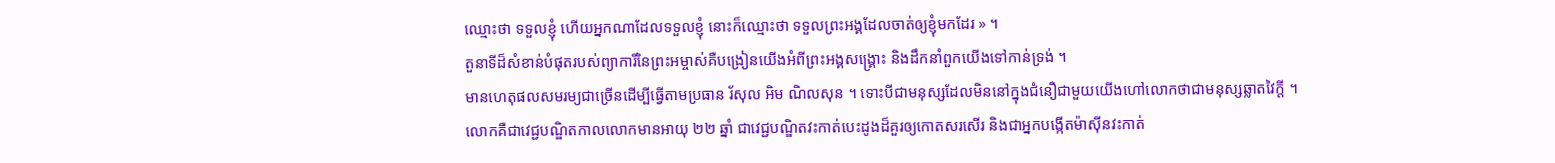ឈ្មោះថា ទទួលខ្ញុំ ហើយអ្នកណាដែលទទួលខ្ញុំ នោះក៏ឈ្មោះថា ទទួលព្រះអង្គដែលចាត់ឲ្យខ្ញុំមកដែរ » ។
តួនាទីដ៏សំខាន់បំផុតរបស់ព្យាការីនៃព្រះអម្ចាស់គឺបង្រៀនយើងអំពីព្រះអង្គសង្គ្រោះ និងដឹកនាំពួកយើងទៅកាន់ទ្រង់ ។
មានហេតុផលសមរម្យជាច្រើនដើម្បីធ្វើតាមប្រធាន រ័សុល អិម ណិលសុន ។ ទោះបីជាមនុស្សដែលមិននៅក្នុងជំនឿជាមួយយើងហៅលោកថាជាមនុស្សឆ្លាតវៃក្តី ។ លោកគឺជាវេជ្ជបណ្ឌិតកាលលោកមានអាយុ ២២ ឆ្នាំ ជាវេជ្ជបណ្ឌិតវះកាត់បេះដូងដ៏គួរឲ្យកោតសរសើរ និងជាអ្នកបង្កើតម៉ាស៊ីនវះកាត់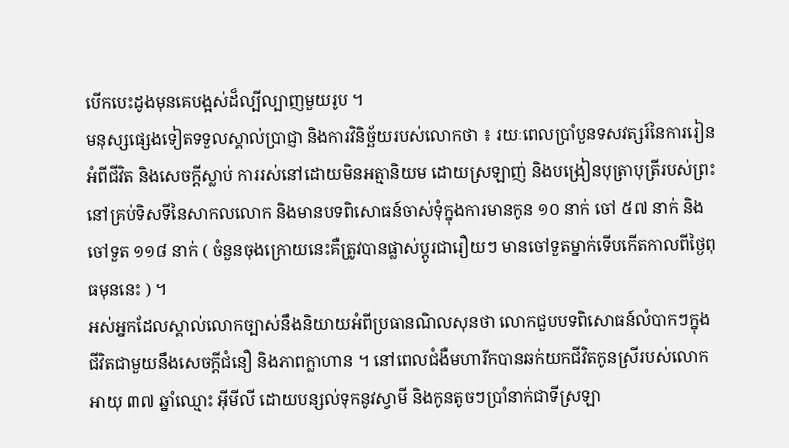បើកបេះដូងមុនគេបង្អស់ដ៏ល្បីល្បាញមួយរូប ។
មនុស្សផ្សេងទៀតទទួលស្គាល់ប្រាជ្ញា និងការវិនិច្ឆ័យរបស់លោកថា ៖ រយៈពេលប្រាំបួនទសវត្សរ៍នៃការរៀនអំពីជីវិត និងសេចក្តីស្លាប់ ការរស់នៅដោយមិនអត្មានិយម ដោយស្រឡាញ់ និងបង្រៀនបុត្រាបុត្រីរបស់ព្រះនៅគ្រប់ទិសទីនៃសាកលលោក និងមានបទពិសោធន៍ចាស់ទុំក្នុងការមានកូន ១០ នាក់ ចៅ ៥៧ នាក់ និងចៅទួត ១១៨ នាក់ ( ចំនួនចុងក្រោយនេះគឺត្រូវបានផ្លាស់ប្តូរជារឿយៗ មានចៅទួតម្នាក់ទើបកើតកាលពីថ្ងៃពុធមុននេះ ) ។
អស់អ្នកដែលស្គាល់លោកច្បាស់នឹងនិយាយអំពីប្រធានណិលសុនថា លោកជួបបទពិសោធន៍លំបាកៗក្នុងជីវិតជាមួយនឹងសេចក្តីជំនឿ និងភាពក្លាហាន ។ នៅពេលជំងឺមហារីកបានឆក់យកជីវិតកូនស្រីរបស់លោកអាយុ ៣៧ ឆ្នាំឈ្មោះ អ៊ីមីលី ដោយបន្សល់ទុកនូវស្វាមី និងកូនតូចៗប្រាំនាក់ជាទីស្រឡា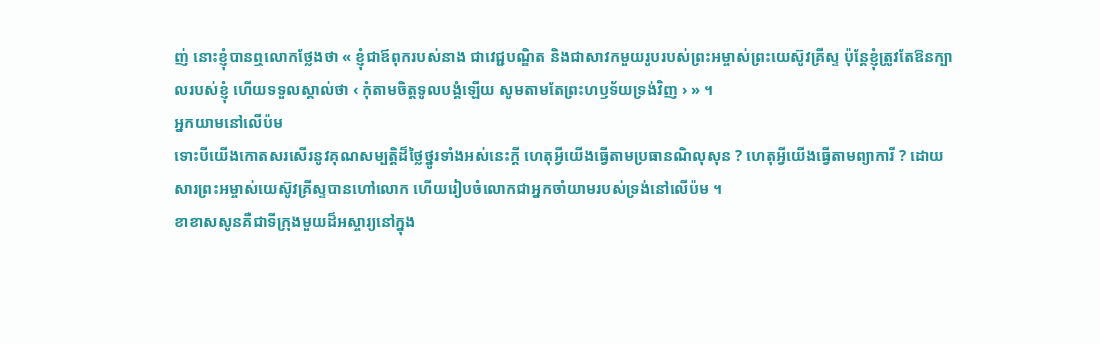ញ់ នោះខ្ញុំបានឮលោកថ្លែងថា « ខ្ញុំជាឪពុករបស់នាង ជាវេជ្ជបណ្ឌិត និងជាសាវកមួយរូបរបស់ព្រះអម្ចាស់ព្រះយេស៊ូវគ្រីស្ទ ប៉ុន្តែខ្ញុំត្រូវតែឱនក្បាលរបស់ខ្ញុំ ហើយទទួលស្គាល់ថា ‹ កុំតាមចិត្តទូលបង្គំឡើយ សូមតាមតែព្រះហឫទ័យទ្រង់វិញ › » ។
អ្នកយាមនៅលើប៉ម
ទោះបីយើងកោតសរសើរនូវគុណសម្បត្តិដ៏ថ្លៃថ្នូរទាំងអស់នេះក្តី ហេតុអ្វីយើងធ្វើតាមប្រធានណិលុសុន ? ហេតុអ្វីយើងធ្វើតាមព្យាការី ? ដោយសារព្រះអម្ចាស់យេស៊ូវគ្រីស្ទបានហៅលោក ហើយរៀបចំលោកជាអ្នកចាំយាមរបស់ទ្រង់នៅលើប៉ម ។
ខាខាសសូនគឺជាទីក្រុងមួយដ៏អស្ចារ្យនៅក្នុង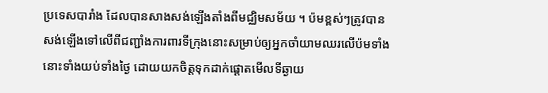ប្រទេសបារាំង ដែលបានសាងសង់ឡើងតាំងពីមជ្ឈិមសម័យ ។ ប៉មខ្ពស់ៗត្រូវបានសង់ឡើងទៅលើពីជញ្ជាំងការពារទីក្រុងនោះសម្រាប់ឲ្យអ្នកចាំយាមឈរលើប៉មទាំងនោះទាំងយប់ទាំងថ្ងៃ ដោយយកចិត្តទុកដាក់ផ្តោតមើលទីឆ្ងាយ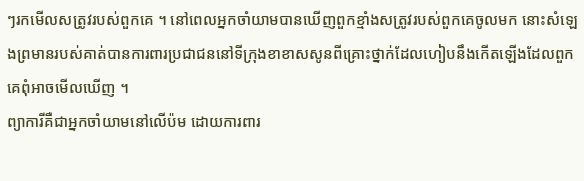ៗរកមើលសត្រូវរបស់ពួកគេ ។ នៅពេលអ្នកចាំយាមបានឃើញពួកខ្មាំងសត្រូវរបស់ពួកគេចូលមក នោះសំឡេងព្រមានរបស់គាត់បានការពារប្រជាជននៅទីក្រុងខាខាសសូនពីគ្រោះថ្នាក់ដែលហៀបនឹងកើតឡើងដែលពួកគេពុំអាចមើលឃើញ ។
ព្យាការីគឺជាអ្នកចាំយាមនៅលើប៉ម ដោយការពារ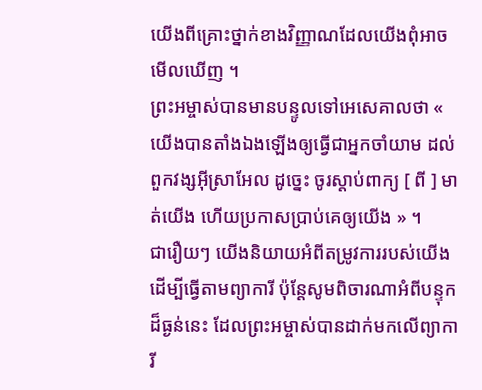យើងពីគ្រោះថ្នាក់ខាងវិញ្ញាណដែលយើងពុំអាចមើលឃើញ ។
ព្រះអម្ចាស់បានមានបន្ទូលទៅអេសេគាលថា « យើងបានតាំងឯងឡើងឲ្យធ្វើជាអ្នកចាំយាម ដល់ពួកវង្សអ៊ីស្រាអែល ដូច្នេះ ចូរស្តាប់ពាក្យ [ ពី ] មាត់យើង ហើយប្រកាសប្រាប់គេឲ្យយើង » ។
ជារឿយៗ យើងនិយាយអំពីតម្រូវការរបស់យើងដើម្បីធ្វើតាមព្យាការី ប៉ុន្តែសូមពិចារណាអំពីបន្ទុកដ៏ធ្ងន់នេះ ដែលព្រះអម្ចាស់បានដាក់មកលើព្យាការី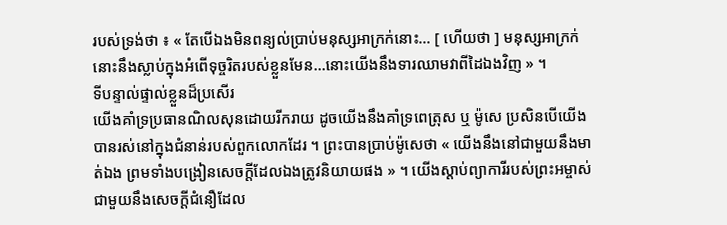របស់ទ្រង់ថា ៖ « តែបើឯងមិនពន្យល់ប្រាប់មនុស្សអាក្រក់នោះ… [ ហើយថា ] មនុស្សអាក្រក់នោះនឹងស្លាប់ក្នុងអំពើទុច្ចរិតរបស់ខ្លួនមែន…នោះយើងនឹងទារឈាមវាពីដៃឯងវិញ » ។
ទីបន្ទាល់ផ្ទាល់ខ្លួនដ៏ប្រសើរ
យើងគាំទ្រប្រធានណិលសុនដោយរីករាយ ដូចយើងនឹងគាំទ្រពេត្រុស ឬ ម៉ូសេ ប្រសិនបើយើងបានរស់នៅក្នុងជំនាន់របស់ពួកលោកដែរ ។ ព្រះបានប្រាប់ម៉ូសេថា « យើងនឹងនៅជាមួយនឹងមាត់ឯង ព្រមទាំងបង្រៀនសេចក្តីដែលឯងត្រូវនិយាយផង » ។ យើងស្តាប់ព្យាការីរបស់ព្រះអម្ចាស់ជាមួយនឹងសេចក្តីជំនឿដែល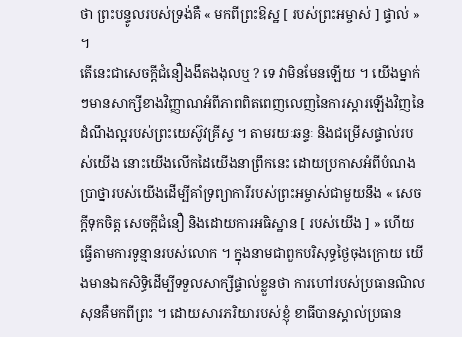ថា ព្រះបន្ទូលរបស់ទ្រង់គឺ « មកពីព្រះឱស្ឋ [ របស់ព្រះអម្ចាស់ ] ផ្ទាល់ » ។
តើនេះជាសេចក្តីជំនឿងងឹតងងុលឬ ? ទេ វាមិនមែនឡើយ ។ យើងម្នាក់ៗមានសាក្សីខាងវិញ្ញាណអំពីភាពពិតពេញលេញនៃការស្តារឡើងវិញនៃដំណឹងល្អរបស់ព្រះយេស៊ូវគ្រីស្ទ ។ តាមរយៈឆន្ទៈ និងជម្រើសផ្ទាល់របស់យើង នោះយើងលើកដៃយើងនាព្រឹកនេះ ដោយប្រកាសអំពីបំណងប្រាថ្នារបស់យើងដើម្បីគាំទ្រព្យាការីរបស់ព្រះអម្ចាស់ជាមួយនឹង « សេចក្តីទុកចិត្ត សេចក្ដីជំនឿ និងដោយការអធិស្ឋាន [ របស់យើង ] » ហើយធ្វើតាមការទូន្មានរបស់លោក ។ ក្នុងនាមជាពួកបរិសុទ្ធថ្ងៃចុងក្រោយ យើងមានឯកសិទ្ធិដើម្បីទទួលសាក្សីផ្ទាល់ខ្លួនថា ការហៅរបស់ប្រធានណិលសុនគឺមកពីព្រះ ។ ដោយសារភរិយារបស់ខ្ញុំ ខាធីបានស្គាល់ប្រធាន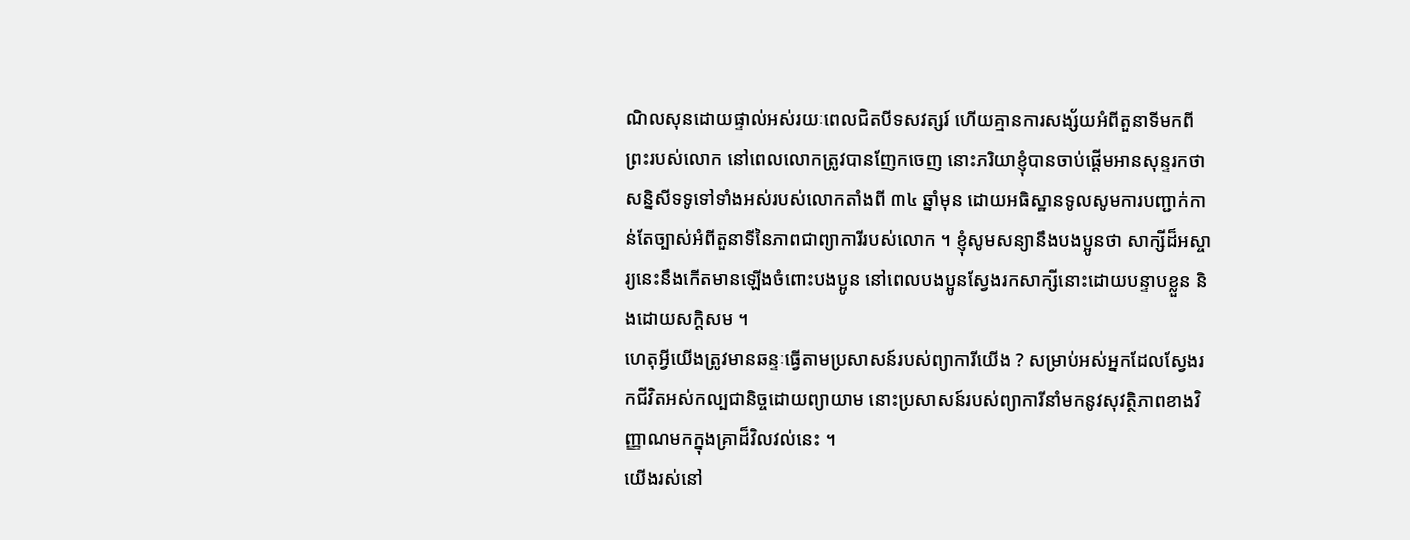ណិលសុនដោយផ្ទាល់អស់រយៈពេលជិតបីទសវត្សរ៍ ហើយគ្មានការសង្ស័យអំពីតួនាទីមកពីព្រះរបស់លោក នៅពេលលោកត្រូវបានញែកចេញ នោះភរិយាខ្ញុំបានចាប់ផ្តើមអានសុន្ទរកថាសន្និសីទទូទៅទាំងអស់របស់លោកតាំងពី ៣៤ ឆ្នាំមុន ដោយអធិស្ឋានទូលសូមការបញ្ជាក់កាន់តែច្បាស់អំពីតួនាទីនៃភាពជាព្យាការីរបស់លោក ។ ខ្ញុំសូមសន្យានឹងបងប្អូនថា សាក្សីដ៏អស្ចារ្យនេះនឹងកើតមានឡើងចំពោះបងប្អូន នៅពេលបងប្អូនស្វែងរកសាក្សីនោះដោយបន្ទាបខ្លួន និងដោយសក្តិសម ។
ហេតុអ្វីយើងត្រូវមានឆន្ទៈធ្វើតាមប្រសាសន៍របស់ព្យាការីយើង ? សម្រាប់អស់អ្នកដែលស្វែងរកជីវិតអស់កល្បជានិច្ចដោយព្យាយាម នោះប្រសាសន៍របស់ព្យាការីនាំមកនូវសុវត្ថិភាពខាងវិញ្ញាណមកក្នុងគ្រាដ៏វិលវល់នេះ ។
យើងរស់នៅ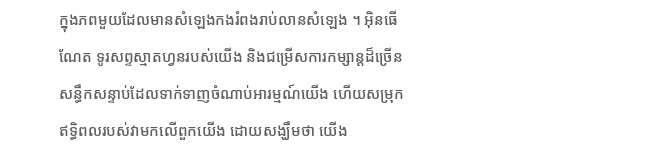ក្នុងភពមួយដែលមានសំឡេងកងរំពងរាប់លានសំឡេង ។ អ៊ិនធើណែត ទូរសព្ទស្មាតហ្វនរបស់យើង និងជម្រើសការកម្សាន្តដ៏ច្រើនសន្ធឹកសន្ទាប់ដែលទាក់ទាញចំណាប់អារម្មណ៍យើង ហើយសម្រុកឥទ្ធិពលរបស់វាមកលើពួកយើង ដោយសង្ឃឹមថា យើង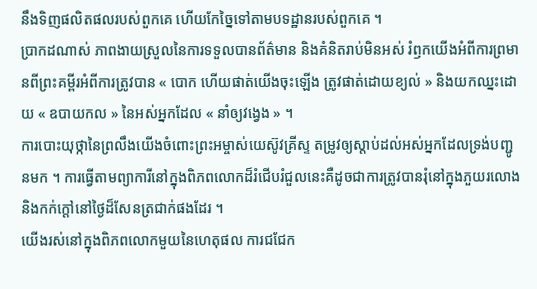នឹងទិញផលិតផលរបស់ពួកគេ ហើយកែច្នៃទៅតាមបទដ្ឋានរបស់ពួកគេ ។
ប្រាកដណាស់ ភាពងាយស្រួលនៃការទទួលបានព័ត៌មាន និងគំនិតរាប់មិនអស់ រំឭកយើងអំពីការព្រមានពីព្រះគម្ពីរអំពីការត្រូវបាន « បោក ហើយផាត់យើងចុះឡើង ត្រូវផាត់ដោយខ្យល់ » និងយកឈ្នះដោយ « ឧបាយកល » នៃអស់អ្នកដែល « នាំឲ្យវង្វេង » ។
ការបោះយុថ្កានៃព្រលឹងយើងចំពោះព្រះអម្ចាស់យេស៊ូវគ្រីស្ទ តម្រូវឲ្យស្តាប់ដល់អស់អ្នកដែលទ្រង់បញ្ជូនមក ។ ការធ្វើតាមព្យាការីនៅក្នុងពិភពលោកដ៏រំជើបរំជួលនេះគឺដូចជាការត្រូវបានរុំនៅក្នុងភួយរលោង និងកក់ក្តៅនៅថ្ងៃដ៏សែនត្រជាក់ផងដែរ ។
យើងរស់នៅក្នុងពិភពលោកមួយនៃហេតុផល ការជជែក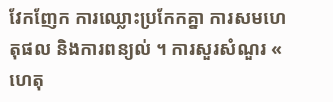វែកញែក ការឈ្លោះប្រកែកគ្នា ការសមហេតុផល និងការពន្យល់ ។ ការសួរសំណួរ « ហេតុ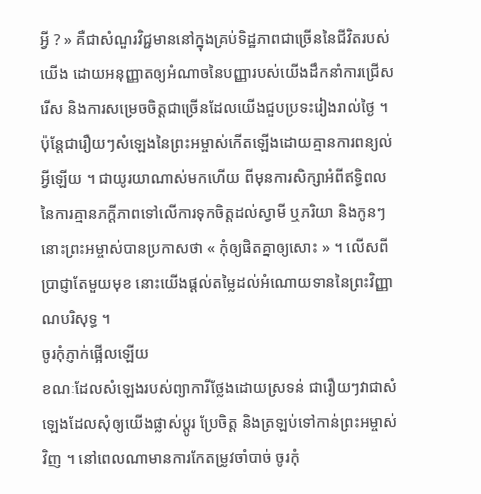អ្វី ? » គឺជាសំណួរវិជ្ជមាននៅក្នុងគ្រប់ទិដ្ឋភាពជាច្រើននៃជីវិតរបស់យើង ដោយអនុញ្ញាតឲ្យអំណាចនៃបញ្ញារបស់យើងដឹកនាំការជ្រើសរើស និងការសម្រេចចិត្តជាច្រើនដែលយើងជួបប្រទះរៀងរាល់ថ្ងៃ ។
ប៉ុន្តែជារឿយៗសំឡេងនៃព្រះអម្ចាស់កើតឡើងដោយគ្មានការពន្យល់អ្វីឡើយ ។ ជាយូរយាណាស់មកហើយ ពីមុនការសិក្សាអំពីឥទ្ធិពលនៃការគ្មានភក្តីភាពទៅលើការទុកចិត្តដល់ស្វាមី ឬភរិយា និងកូនៗ នោះព្រះអម្ចាស់បានប្រកាសថា « កុំឲ្យផិតគ្នាឲ្យសោះ » ។ លើសពីប្រាជ្ញាតែមួយមុខ នោះយើងផ្តល់តម្លៃដល់អំណោយទាននៃព្រះវិញ្ញាណបរិសុទ្ធ ។
ចូរកុំភ្ញាក់ផ្អើលឡើយ
ខណៈដែលសំឡេងរបស់ព្យាការីថ្លែងដោយស្រទន់ ជារឿយៗវាជាសំឡេងដែលសុំឲ្យយើងផ្លាស់ប្តូរ ប្រែចិត្ត និងត្រឡប់ទៅកាន់ព្រះអម្ចាស់វិញ ។ នៅពេលណាមានការកែតម្រូវចាំបាច់ ចូរកុំ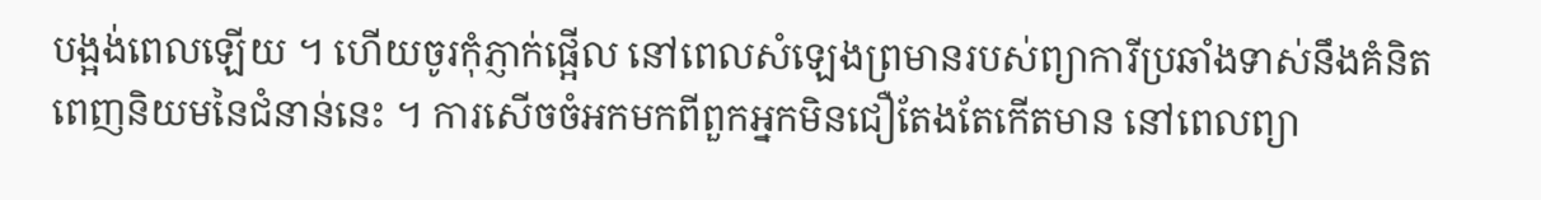បង្អង់ពេលឡើយ ។ ហើយចូរកុំភ្ញាក់ផ្អើល នៅពេលសំឡេងព្រមានរបស់ព្យាការីប្រឆាំងទាស់នឹងគំនិតពេញនិយមនៃជំនាន់នេះ ។ ការសើចចំអកមកពីពួកអ្នកមិនជឿតែងតែកើតមាន នៅពេលព្យា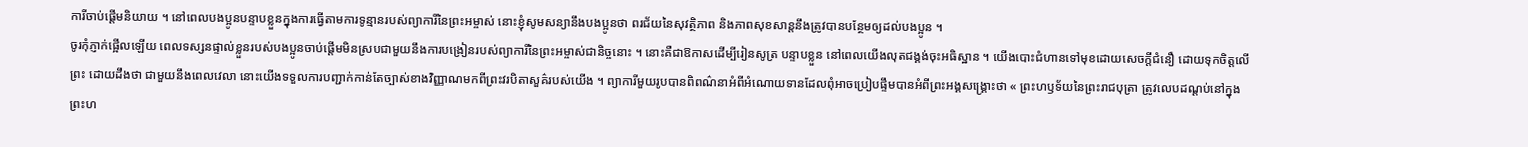ការីចាប់ផ្តើមនិយាយ ។ នៅពេលបងប្អូនបន្ទាបខ្លួនក្នុងការធ្វើតាមការទូន្មានរបស់ព្យាការីនៃព្រះអម្ចាស់ នោះខ្ញុំសូមសន្យានឹងបងប្អូនថា ពរជ័យនៃសុវត្ថិភាព និងភាពសុខសាន្តនឹងត្រូវបានបន្ថែមឲ្យដល់បងប្អូន ។
ចូរកុំភ្ញាក់ផ្អើលឡើយ ពេលទស្សនផ្ទាល់ខ្លួនរបស់បងប្អូនចាប់ផ្តើមមិនស្របជាមួយនឹងការបង្រៀនរបស់ព្យាការីនៃព្រះអម្ចាស់ជានិច្ចនោះ ។ នោះគឺជាឱកាសដើម្បីរៀនសូត្រ បន្ទាបខ្លួន នៅពេលយើងលុតជង្គង់ចុះអធិស្ឋាន ។ យើងបោះជំហានទៅមុខដោយសេចក្តីជំនឿ ដោយទុកចិត្តលើព្រះ ដោយដឹងថា ជាមួយនឹងពេលវេលា នោះយើងទទួលការបញ្ជាក់កាន់តែច្បាស់ខាងវិញ្ញាណមកពីព្រះវរបិតាសួគ៌របស់យើង ។ ព្យាការីមួយរូបបានពិពណ៌នាអំពីអំណោយទានដែលពុំអាចប្រៀបផ្ទឹមបានអំពីព្រះអង្គសង្គ្រោះថា « ព្រះហឫទ័យនៃព្រះរាជបុត្រា ត្រូវលេបដណ្ដប់នៅក្នុងព្រះហ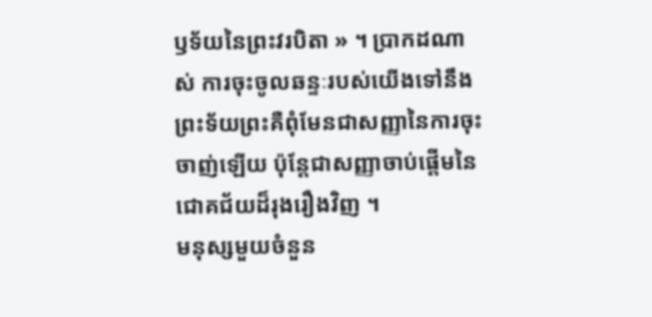ឫទ័យនៃព្រះវរបិតា » ។ ប្រាកដណាស់ ការចុះចូលឆន្ទៈរបស់យើងទៅនឹងព្រះទ័យព្រះគឺពុំមែនជាសញ្ញានៃការចុះចាញ់ឡើយ ប៉ុន្តែជាសញ្ញាចាប់ផ្តើមនៃជោគជ័យដ៏រុងរឿងវិញ ។
មនុស្សមួយចំនួន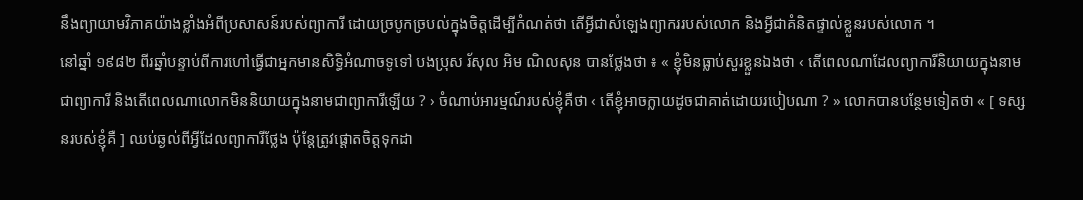នឹងព្យាយាមវិភាគយ៉ាងខ្លាំងអំពីប្រសាសន៍របស់ព្យាការី ដោយច្របូកច្របល់ក្នុងចិត្តដើម្បីកំណត់ថា តើអ្វីជាសំឡេងព្យាកររបស់លោក និងអ្វីជាគំនិតផ្ទាល់ខ្លួនរបស់លោក ។
នៅឆ្នាំ ១៩៨២ ពីរឆ្នាំបន្ទាប់ពីការហៅធ្វើជាអ្នកមានសិទ្ធិអំណាចទូទៅ បងប្រុស រ័សុល អិម ណិលសុន បានថ្លែងថា ៖ « ខ្ញុំមិនធ្លាប់សួរខ្លួនឯងថា ‹ តើពេលណាដែលព្យាការីនិយាយក្នុងនាមជាព្យាការី និងតើពេលណាលោកមិននិយាយក្នុងនាមជាព្យាការីឡើយ ? › ចំណាប់អារម្មណ៍របស់ខ្ញុំគឺថា ‹ តើខ្ញុំអាចក្លាយដូចជាគាត់ដោយរបៀបណា ? » លោកបានបន្ថែមទៀតថា « [ ទស្សនរបស់ខ្ញុំគឺ ] ឈប់ឆ្ងល់ពីអ្វីដែលព្យាការីថ្លែង ប៉ុន្តែត្រូវផ្តោតចិត្តទុកដា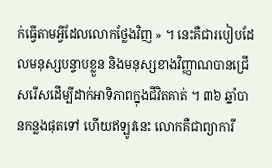ក់ធ្វើតាមអ្វីដែលលោកថ្លែងវិញ » ។ នេះគឺជារបៀបដែលមនុស្សបន្ទាបខ្លួន និងមនុស្សខាងវិញ្ញាណបានជ្រើសរើសដើម្បីដាក់អាទិភាពក្នុងជីវិតគាត់ ។ ៣៦ ឆ្នាំបានកន្លងផុតទៅ ហើយឥឡូវនេះ លោកគឺជាព្យាការី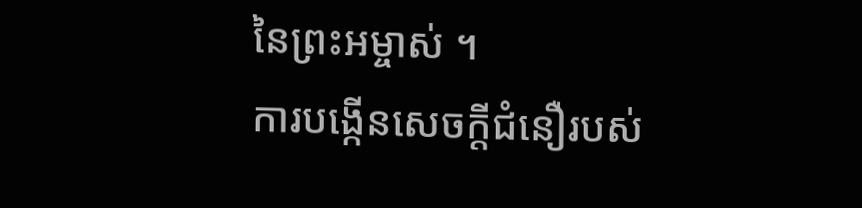នៃព្រះអម្ចាស់ ។
ការបង្កើនសេចក្តីជំនឿរបស់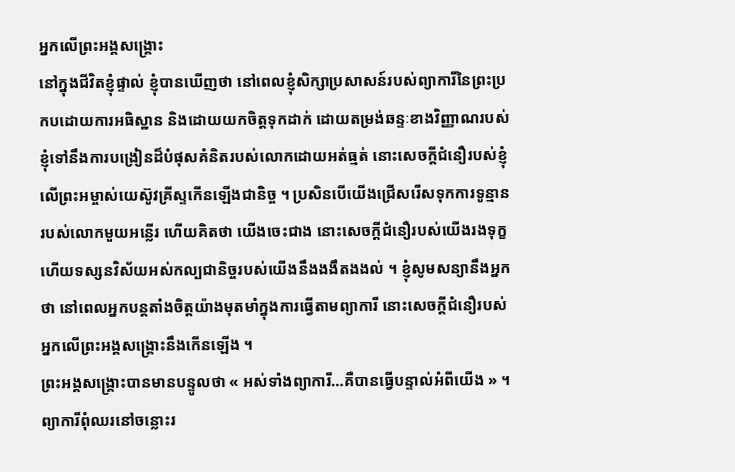អ្នកលើព្រះអង្គសង្គ្រោះ
នៅក្នុងជីវិតខ្ញុំផ្ទាល់ ខ្ញុំបានឃើញថា នៅពេលខ្ញុំសិក្សាប្រសាសន៍របស់ព្យាការីនៃព្រះប្រកបដោយការអធិស្ឋាន និងដោយយកចិត្តទុកដាក់ ដោយតម្រង់ឆន្ទៈខាងវិញ្ញាណរបស់ខ្ញុំទៅនឹងការបង្រៀនដ៏បំផុសគំនិតរបស់លោកដោយអត់ធ្មត់ នោះសេចក្ដីជំនឿរបស់ខ្ញុំលើព្រះអម្ចាស់យេស៊ូវគ្រីស្ទកើនឡើងជានិច្ច ។ ប្រសិនបើយើងជ្រើសរើសទុកការទូន្មានរបស់លោកមួយអន្លើរ ហើយគិតថា យើងចេះជាង នោះសេចក្តីជំនឿរបស់យើងរងទុក្ខ ហើយទស្សនវិស័យអស់កល្បជានិច្ចរបស់យើងនឹងងងឹតងងល់ ។ ខ្ញុំសូមសន្យានឹងអ្នកថា នៅពេលអ្នកបន្តតាំងចិត្តយ៉ាងមុតមាំក្នុងការធ្វើតាមព្យាការី នោះសេចក្តីជំនឿរបស់អ្នកលើព្រះអង្គសង្គ្រោះនឹងកើនឡើង ។
ព្រះអង្គសង្គ្រោះបានមានបន្ទូលថា « អស់ទាំងព្យាការី…គឺបានធ្វើបន្ទាល់អំពីយើង » ។
ព្យាការីពុំឈរនៅចន្លោះរ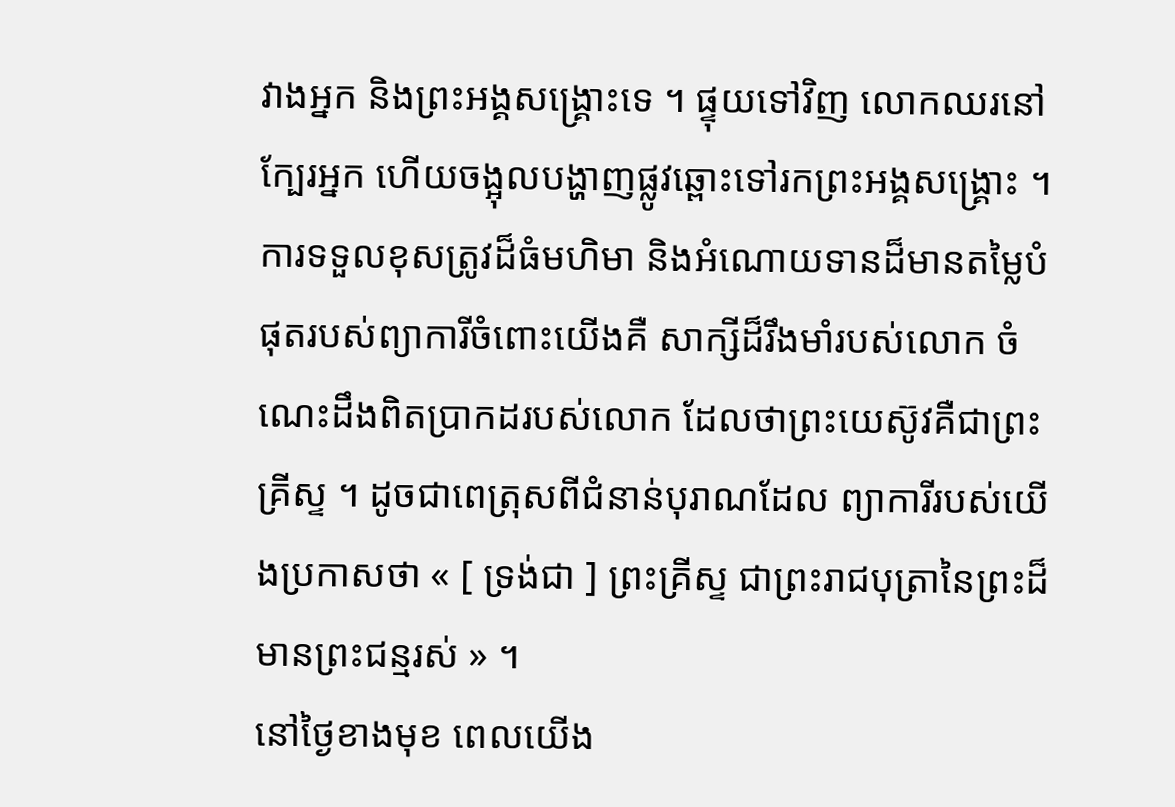វាងអ្នក និងព្រះអង្គសង្គ្រោះទេ ។ ផ្ទុយទៅវិញ លោកឈរនៅក្បែរអ្នក ហើយចង្អុលបង្ហាញផ្លូវឆ្ពោះទៅរកព្រះអង្គសង្គ្រោះ ។ ការទទួលខុសត្រូវដ៏ធំមហិមា និងអំណោយទានដ៏មានតម្លៃបំផុតរបស់ព្យាការីចំពោះយើងគឺ សាក្សីដ៏រឹងមាំរបស់លោក ចំណេះដឹងពិតប្រាកដរបស់លោក ដែលថាព្រះយេស៊ូវគឺជាព្រះគ្រីស្ទ ។ ដូចជាពេត្រុសពីជំនាន់បុរាណដែល ព្យាការីរបស់យើងប្រកាសថា « [ ទ្រង់ជា ] ព្រះគ្រីស្ទ ជាព្រះរាជបុត្រានៃព្រះដ៏មានព្រះជន្មរស់ » ។
នៅថ្ងៃខាងមុខ ពេលយើង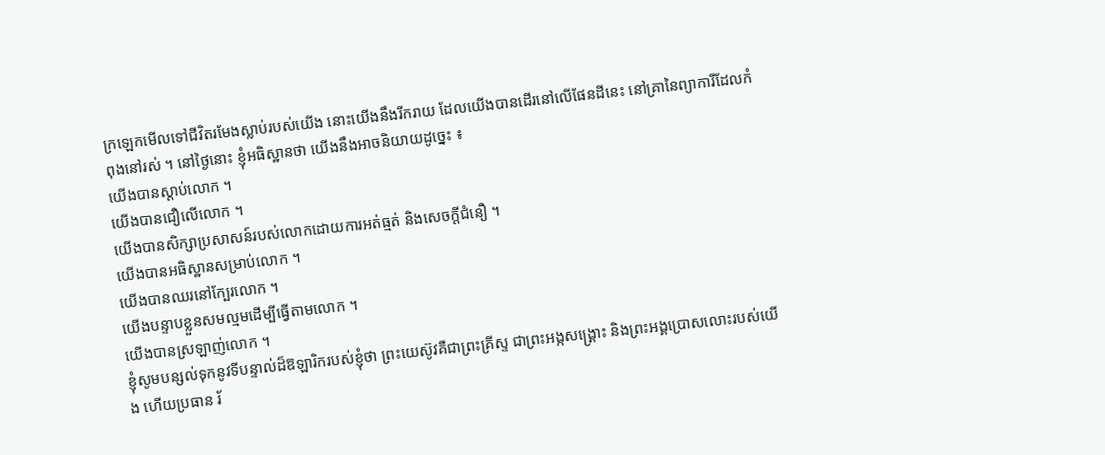ក្រឡេកមើលទៅជីវិតរមែងស្លាប់របស់យើង នោះយើងនឹងរីករាយ ដែលយើងបានដើរនៅលើផែនដីនេះ នៅគ្រានៃព្យាការីដែលកំពុងនៅរស់ ។ នៅថ្ងៃនោះ ខ្ញុំអធិស្ឋានថា យើងនឹងអាចនិយាយដូច្នេះ ៖
យើងបានស្តាប់លោក ។
យើងបានជឿលើលោក ។
យើងបានសិក្សាប្រសាសន៍របស់លោកដោយការអត់ធ្មត់ និងសេចក្តីជំនឿ ។
យើងបានអធិស្ឋានសម្រាប់លោក ។
យើងបានឈរនៅក្បែរលោក ។
យើងបន្ទាបខ្លួនសមល្មមដើម្បីធ្វើតាមលោក ។
យើងបានស្រឡាញ់លោក ។
ខ្ញុំសូមបន្សល់ទុកនូវទីបន្ទាល់ដ៏ឱឡារិករបស់ខ្ញុំថា ព្រះយេស៊ូវគឺជាព្រះគ្រីស្ទ ជាព្រះអង្កសង្គ្រោះ និងព្រះអង្គប្រោសលោះរបស់យើង ហើយប្រធាន រ័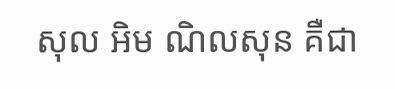សុល អិម ណិលសុន គឺជា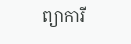ព្យាការី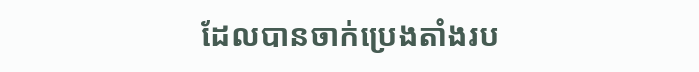ដែលបានចាក់ប្រេងតាំងរប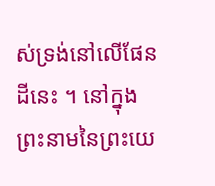ស់ទ្រង់នៅលើផែនដីនេះ ។ នៅក្នុងព្រះនាមនៃព្រះយេ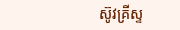ស៊ូវគ្រីស្ទ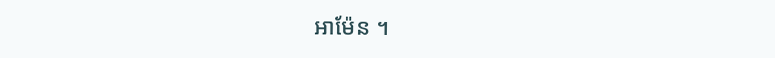អាម៉ែន ។